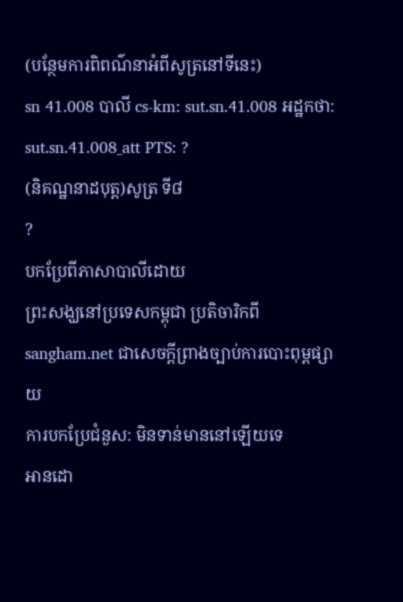(បន្ថែមការពិពណ៌នាអំពីសូត្រនៅទីនេះ)
sn 41.008 បាលី cs-km: sut.sn.41.008 អដ្ឋកថា: sut.sn.41.008_att PTS: ?
(និគណ្ឋនាដបុត្ត)សូត្រ ទី៨
?
បកប្រែពីភាសាបាលីដោយ
ព្រះសង្ឃនៅប្រទេសកម្ពុជា ប្រតិចារិកពី sangham.net ជាសេចក្តីព្រាងច្បាប់ការបោះពុម្ពផ្សាយ
ការបកប្រែជំនួស: មិនទាន់មាននៅឡើយទេ
អានដោ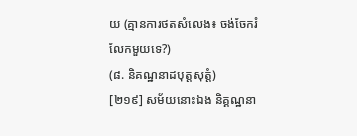យ (គ្មានការថតសំលេង៖ ចង់ចែករំលែកមួយទេ?)
(៨. និគណ្ឋនាដបុត្តសុត្តំ)
[២១៩] សម័យនោះឯង និគ្គណ្ឋនា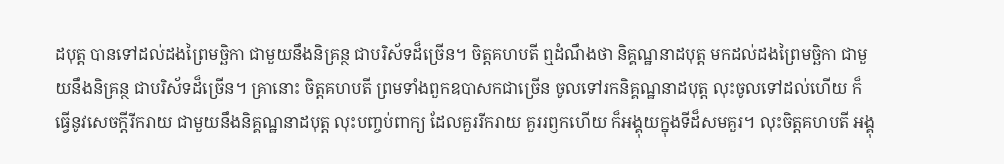ដបុត្ត បានទៅដល់ដងព្រៃមច្ឆិកា ជាមួយនឹងនិគ្រន្ថ ជាបរិស័ទដ៏ច្រើន។ ចិត្តគហបតី ឮដំណឹងថា និគ្គណ្ឋនាដបុត្ត មកដល់ដងព្រៃមច្ឆិកា ជាមួយនឹងនិគ្រន្ថ ជាបរិស័ទដ៏ច្រើន។ គ្រានោះ ចិត្តគហបតី ព្រមទាំងពួកឧបាសកជាច្រើន ចូលទៅរកនិគ្គណ្ឋនាដបុត្ត លុះចូលទៅដល់ហើយ ក៏ធ្វើនូវសេចក្តីរីករាយ ជាមួយនឹងនិគ្គណ្ឋនាដបុត្ត លុះបញ្ចប់ពាក្យ ដែលគួររីករាយ គួររឭកហើយ ក៏អង្គុយក្នុងទីដ៏សមគួរ។ លុះចិត្តគហបតី អង្គុ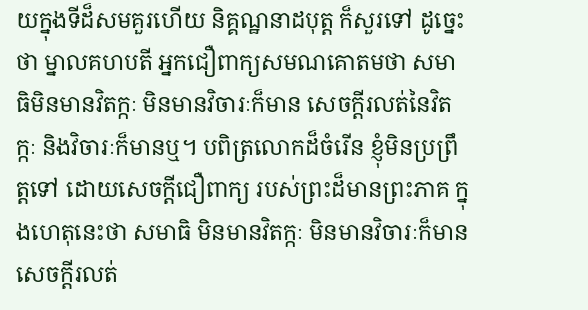យក្នុងទីដ៏សមគួរហើយ និគ្គណ្ឋនាដបុត្ត ក៏សួរទៅ ដូច្នេះថា ម្នាលគហបតី អ្នកជឿពាក្យសមណគោតមថា សមាធិមិនមានវិតក្កៈ មិនមានវិចារៈក៏មាន សេចក្តីរលត់នៃវិតក្កៈ និងវិចារៈក៏មានឬ។ បពិត្រលោកដ៏ចំរើន ខ្ញុំមិនប្រព្រឹត្តទៅ ដោយសេចក្តីជឿពាក្យ របស់ព្រះដ៏មានព្រះភាគ ក្នុងហេតុនេះថា សមាធិ មិនមានវិតក្កៈ មិនមានវិចារៈក៏មាន សេចក្តីរលត់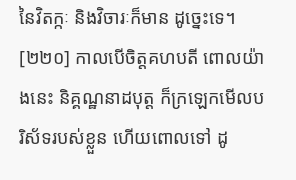នៃវិតក្កៈ និងវិចារៈក៏មាន ដូច្នេះទេ។
[២២០] កាលបើចិត្តគហបតី ពោលយ៉ាងនេះ និគ្គណ្ឋនាដបុត្ត ក៏ក្រឡេកមើលបរិស័ទរបស់ខ្លួន ហើយពោលទៅ ដូ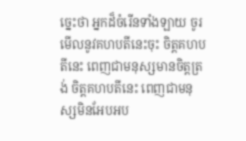ច្នេះថា អ្នកដ៏ចំរើនទាំងឡាយ ចូរមើលនូវគហបតីនេះចុះ ចិត្តគហបតីនេះ ពេញជាមនុស្សមានចិត្តត្រង់ ចិត្តគហបតីនេះ ពេញជាមនុស្សមិនអែបអប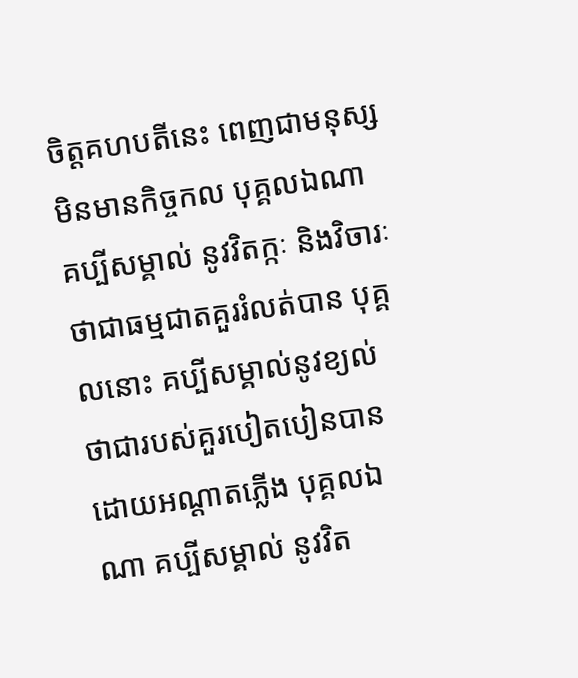ចិត្តគហបតីនេះ ពេញជាមនុស្សមិនមានកិច្ចកល បុគ្គលឯណា គប្បីសម្គាល់ នូវវិតក្កៈ និងវិចារៈ ថាជាធម្មជាតគួររំលត់បាន បុគ្គលនោះ គប្បីសម្គាល់នូវខ្យល់ ថាជារបស់គួរបៀតបៀនបាន ដោយអណ្តាតភ្លើង បុគ្គលឯណា គប្បីសម្គាល់ នូវវិត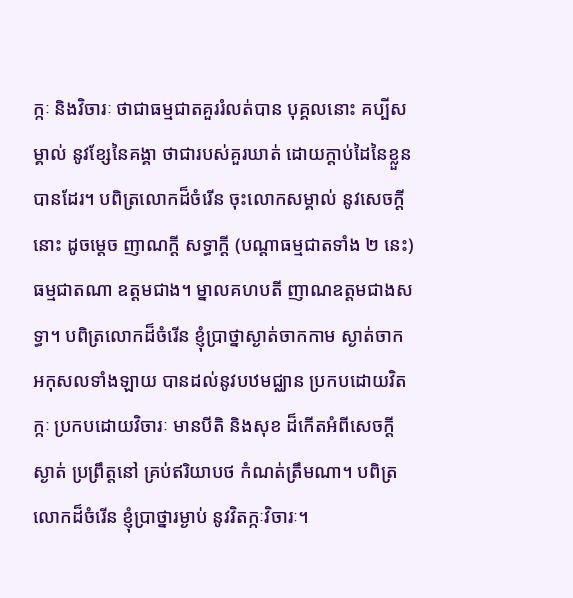ក្កៈ និងវិចារៈ ថាជាធម្មជាតគួររំលត់បាន បុគ្គលនោះ គប្បីសម្គាល់ នូវខ្សែនៃគង្គា ថាជារបស់គួរឃាត់ ដោយក្តាប់ដៃនៃខ្លួនបានដែរ។ បពិត្រលោកដ៏ចំរើន ចុះលោកសម្គាល់ នូវសេចក្តីនោះ ដូចម្តេច ញាណក្តី សទ្ធាក្តី (បណ្តាធម្មជាតទាំង ២ នេះ) ធម្មជាតណា ឧត្តមជាង។ ម្នាលគហបតី ញាណឧត្តមជាងសទ្ធា។ បពិត្រលោកដ៏ចំរើន ខ្ញុំប្រាថ្នាស្ងាត់ចាកកាម ស្ងាត់ចាកអកុសលទាំងឡាយ បានដល់នូវបឋមជ្ឈាន ប្រកបដោយវិតក្កៈ ប្រកបដោយវិចារៈ មានបីតិ និងសុខ ដ៏កើតអំពីសេចក្តីស្ងាត់ ប្រព្រឹត្តនៅ គ្រប់ឥរិយាបថ កំណត់ត្រឹមណា។ បពិត្រលោកដ៏ចំរើន ខ្ញុំប្រាថ្នារម្ងាប់ នូវវិតក្កៈវិចារៈ។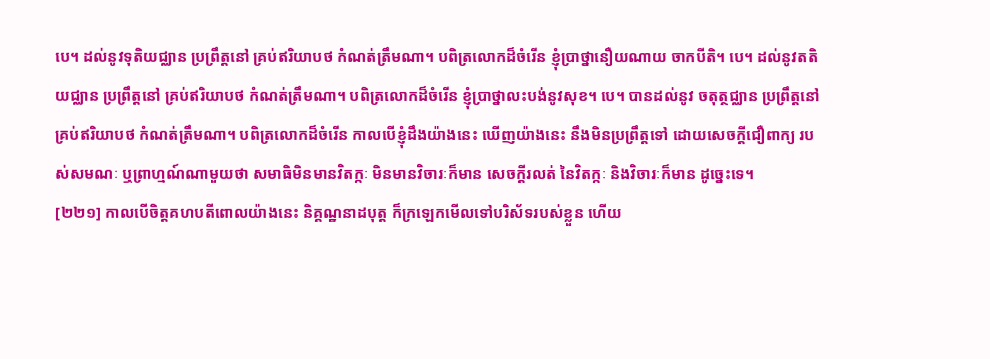បេ។ ដល់នូវទុតិយជ្ឈាន ប្រព្រឹត្តនៅ គ្រប់ឥរិយាបថ កំណត់ត្រឹមណា។ បពិត្រលោកដ៏ចំរើន ខ្ញុំប្រាថ្នានឿយណាយ ចាកបីតិ។ បេ។ ដល់នូវតតិយជ្ឈាន ប្រព្រឹត្តនៅ គ្រប់ឥរិយាបថ កំណត់ត្រឹមណា។ បពិត្រលោកដ៏ចំរើន ខ្ញុំប្រាថ្នាលះបង់នូវសុខ។ បេ។ បានដល់នូវ ចតុត្ថជ្ឈាន ប្រព្រឹត្តនៅ គ្រប់ឥរិយាបថ កំណត់ត្រឹមណា។ បពិត្រលោកដ៏ចំរើន កាលបើខ្ញុំដឹងយ៉ាងនេះ ឃើញយ៉ាងនេះ នឹងមិនប្រព្រឹត្តទៅ ដោយសេចក្តីជឿពាក្យ របស់សមណៈ ឬព្រាហ្មណ៍ណាមួយថា សមាធិមិនមានវិតក្កៈ មិនមានវិចារៈក៏មាន សេចក្តីរលត់ នៃវិតក្កៈ និងវិចារៈក៏មាន ដូច្នេះទេ។
[២២១] កាលបើចិត្តគហបតីពោលយ៉ាងនេះ និគ្គណ្ឋនាដបុត្ត ក៏ក្រឡេកមើលទៅបរិស័ទរបស់ខ្លួន ហើយ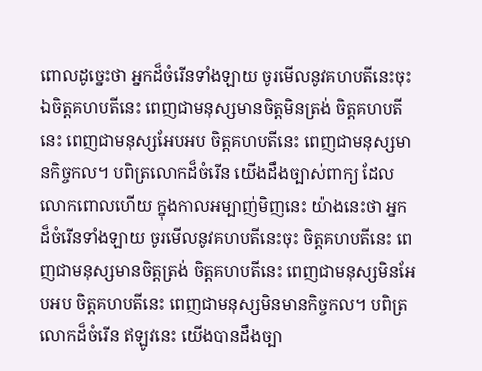ពោលដូច្នេះថា អ្នកដ៏ចំរើនទាំងឡាយ ចូរមើលនូវគហបតីនេះចុះ ឯចិត្តគហបតីនេះ ពេញជាមនុស្សមានចិត្តមិនត្រង់ ចិត្តគហបតីនេះ ពេញជាមនុស្សអែបអប ចិត្តគហបតីនេះ ពេញជាមនុស្សមានកិច្ចកល។ បពិត្រលោកដ៏ចំរើន យើងដឹងច្បាស់ពាក្យ ដែលលោកពោលហើយ ក្នុងកាលអម្បាញ់មិញនេះ យ៉ាងនេះថា អ្នកដ៏ចំរើនទាំងឡាយ ចូរមើលនូវគហបតីនេះចុះ ចិត្តគហបតីនេះ ពេញជាមនុស្សមានចិត្តត្រង់ ចិត្តគហបតីនេះ ពេញជាមនុស្សមិនអែបអប ចិត្តគហបតីនេះ ពេញជាមនុស្សមិនមានកិច្ចកល។ បពិត្រលោកដ៏ចំរើន ឥឡូវនេះ យើងបានដឹងច្បា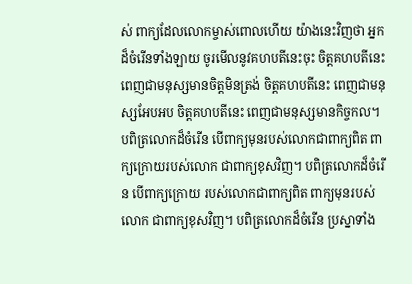ស់ ពាក្យដែលលោកម្ចាស់ពោលហើយ យ៉ាងនេះវិញថា អ្នកដ៏ចំរើនទាំងឡាយ ចូរមើលនូវគហបតីនេះចុះ ចិត្តគហបតីនេះ ពេញជាមនុស្សមានចិត្តមិនត្រង់ ចិត្តគហបតីនេះ ពេញជាមនុស្សអែបអប ចិត្តគហបតីនេះ ពេញជាមនុស្សមានកិច្ចកល។ បពិត្រលោកដ៏ចំរើន បើពាក្យមុនរបស់លោកជាពាក្យពិត ពាក្យក្រោយរបស់លោក ជាពាក្យខុសវិញ។ បពិត្រលោកដ៏ចំរើន បើពាក្យក្រោយ របស់លោកជាពាក្យពិត ពាក្យមុនរបស់លោក ជាពាក្យខុសវិញ។ បពិត្រលោកដ៏ចំរើន ប្រស្នាទាំង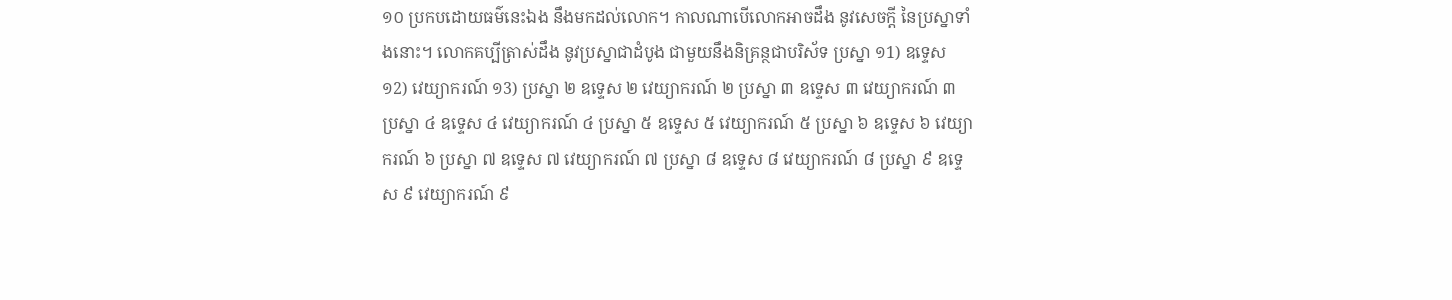១០ ប្រកបដោយធម៌នេះឯង នឹងមកដល់លោក។ កាលណាបើលោកអាចដឹង នូវសេចក្តី នៃប្រស្នាទាំងនោះ។ លោកគប្បីត្រាស់ដឹង នូវប្រស្នាជាដំបូង ជាមួយនឹងនិគ្រន្ថជាបរិស័ទ ប្រស្នា ១1) ឧទ្ទេស ១2) វេយ្យាករណ៍ ១3) ប្រស្នា ២ ឧទ្ទេស ២ វេយ្យាករណ៍ ២ ប្រស្នា ៣ ឧទ្ទេស ៣ វេយ្យាករណ៍ ៣ ប្រស្នា ៤ ឧទ្ទេស ៤ វេយ្យាករណ៍ ៤ ប្រស្នា ៥ ឧទ្ទេស ៥ វេយ្យាករណ៍ ៥ ប្រស្នា ៦ ឧទ្ទេស ៦ វេយ្យាករណ៍ ៦ ប្រស្នា ៧ ឧទ្ទេស ៧ វេយ្យាករណ៍ ៧ ប្រស្នា ៨ ឧទ្ទេស ៨ វេយ្យាករណ៍ ៨ ប្រស្នា ៩ ឧទ្ទេស ៩ វេយ្យាករណ៍ ៩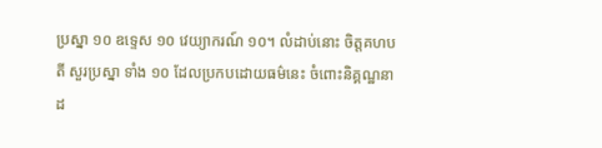ប្រស្នា ១០ ឧទ្ទេស ១០ វេយ្យាករណ៍ ១០។ លំដាប់នោះ ចិត្តគហបតី សួរប្រស្នា ទាំង ១០ ដែលប្រកបដោយធម៌នេះ ចំពោះនិគ្គណ្ឋនាដ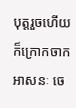បុត្តរួចហើយ ក៏ក្រោកចាកអាសនៈ ចេ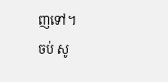ញទៅ។
ចប់ សូ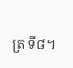ត្រ ទី៨។